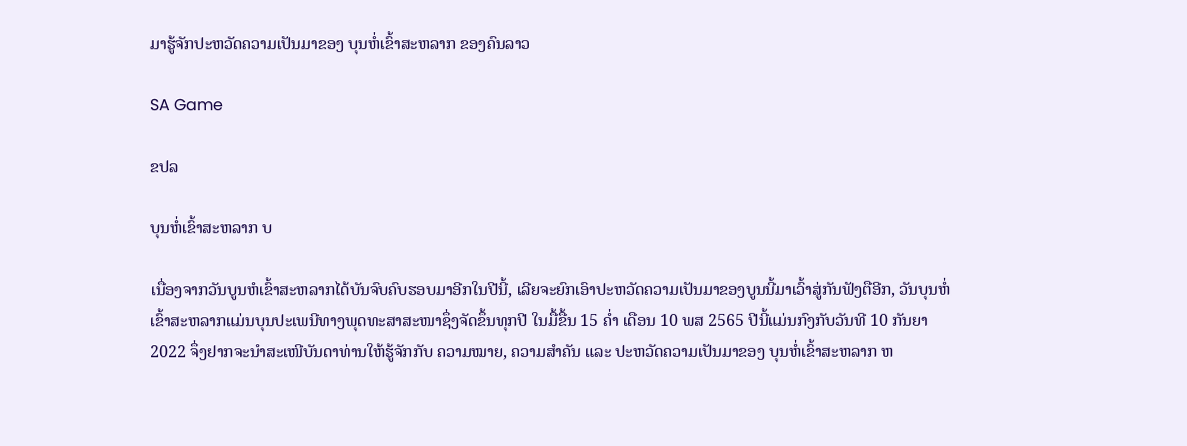ມາຮູ້ຈັກປະຫວັດຄວາມເປັນມາຂອງ ບຸນຫໍ່ເຂົ້າສະຫລາກ ຂອງຄົນລາວ

SA Game

ຂປລ

ບຸນຫໍ່ເຂົ້າສະຫລາກ ບ

ເນື່ອງຈາກວັນບູນຫໍເຂົ້າສະຫລາກໄດ້ບັນຈົບຄົບຮອບມາອີກໃນປີນີ້, ເລີຍຈະຍົກເອົາປະຫວັດຄວາມເປັນມາຂອງບູນນີ້ມາເວົ້າສູ່ກັນຟັງຕືອີກ, ວັນບຸນຫໍ່ເຂົ້າສະຫລາກແມ່ນບຸນປະເພນີທາງພຸດທະສາສະໜາຊຶ່ງຈັດຂຶ້ນທຸກປີ ໃນມື້ຂື້ນ 15 ຄໍ່າ ເດືອນ 10 ພສ 2565 ປີນີ້ແມ່ນກົງກັບວັນທີ 10 ກັນຍາ 2022 ຈຶ່ງຢາກຈະນໍາສະເໜີບັນດາທ່ານໃຫ້ຮູ້ຈັກກັບ ຄວາມໝາຍ, ຄວາມສໍາຄັນ ແລະ ປະຫວັດຄວາມເປັນມາຂອງ ບຸນຫໍ່ເຂົ້າສະຫລາກ ຫ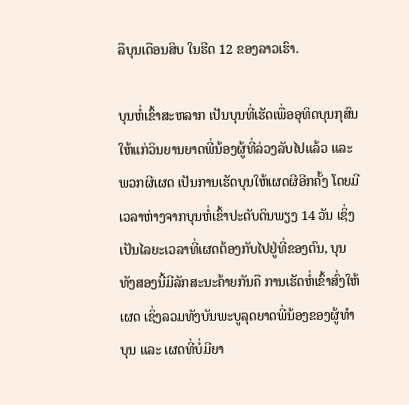ລືບຸນເດືອນສິບ ໃນຮີດ 12 ຂອງລາວເຮົາ.

ບຸນຫໍ່ເຂົ້າສະຫລາກ ເປັນບຸນທີ່ເຮັດເພື່ອອຸທິດບຸນກຸສົນໃຫ້ແກ່ວິນຍານຍາດພີ່ນ້ອງຜູ້ທີ່ລ່ວງລັບໄປແລ້ວ ແລະ ພວກຜີເຜດ ເປັນການເຮັດບຸນໃຫ້ເຜດຜີອີກຄັ້ງ ໂດຍມີເວລາຫ່າງຈາກບຸນຫໍ່ເຂົ້າປະດັບດິນພຽງ 14 ວັນ ເຊິ່ງເປັນໄລຍະເວລາທີ່ເຜດຕ້ອງກັບໄປຢູ່ທີ່ຂອງຕົນ, ບຸນທັງສອງນີ້ມີລັກສະນະຄ້າຍກັນຄື ການເຮັດຫໍ່ເຂົ້າສົ່ງໃຫ້ເຜດ ເຊິ່ງລວມທັງບັນພະບູລຸດຍາດພີ່ນ້ອງຂອງຜູ້ທໍາບຸນ ແລະ ເຜດທີ່ບໍ່ມີຍາ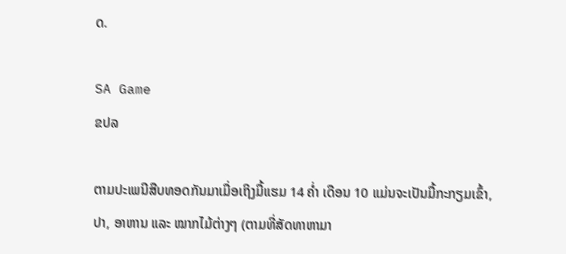ດ.

SA Game
ຂປລ

ຕາມປະເພນີສືບທອດກັນມາເມື່ອເຖິງມື້ແຮມ 14 ຄໍ່າ ເດືອນ 10 ແມ່ນຈະເປັນມື້ກະກຽມເຂົ້າ, ປາ, ອາຫານ ແລະ ໝາກໄມ້ຕ່າງໆ (ຕາມທີ່ສັດທາຫາມາ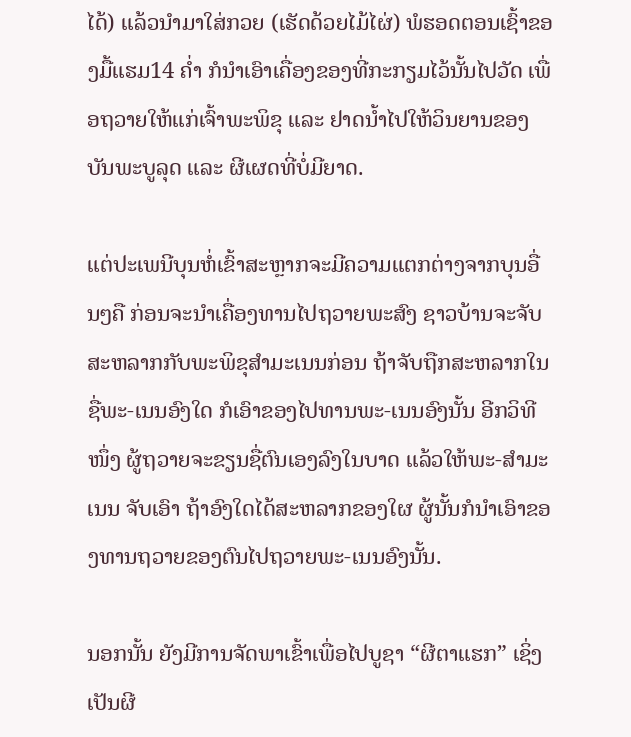ໄດ້) ແລ້ວນໍາມາໃສ່ກວຍ (ເຮັດດ້ວຍໄມ້ໄຜ່) ພໍຮອດຕອນເຊົ້າຂອງມື້ແຮມ14 ຄໍ່າ ກໍນໍາເອົາເຄື່ອງຂອງທີ່ກະກຽມໄວ້ນັ້ນໄປວັດ ເພື່ອຖວາຍໃຫ້ແກ່ເຈົ້າພະພິຂຸ ແລະ ຢາດນໍ້າໄປໃຫ້ວິນຍານຂອງບັນພະບູລຸດ ແລະ ຜີເຜດທີ່ບໍ່ມີຍາດ.

ແຕ່ປະເພນີບຸນຫໍ່ເຂົ້າສະຫຼາກຈະມີຄວາມແຕກຕ່າງຈາກບຸນອື່ນໆຄື ກ່ອນຈະນໍາເຄື່ອງທານໄປຖວາຍພະສົງ ຊາວບ້ານຈະຈັບສະຫລາກກັບພະພິຂຸສໍາມະເນນກ່ອນ ຖ້າຈັບຖືກສະຫລາກໃນຊື່ພະ-ເນນອົງໃດ ກໍເອົາຂອງໄປທານພະ-ເນນອົງນັ້ນ ອີກວິທີໜຶ່ງ ຜູ້ຖວາຍຈະຂຽນຊື່ຕົນເອງລົງໃນບາດ ແລ້ວໃຫ້ພະ-ສໍາມະເນນ ຈັບເອົາ ຖ້າອົງໃດໄດ້ສະຫລາກຂອງໃຜ ຜູ້ນັ້ນກໍນໍາເອົາຂອງທານຖວາຍຂອງຕົນໄປຖວາຍພະ-ເນນອົງນັ້ນ.

ນອກນັ້ນ ຍັງມີການຈັດພາເຂົ້າເພື່ອໄປບູຊາ “ຜີຕາແຮກ” ເຊິ່ງເປັນຜີ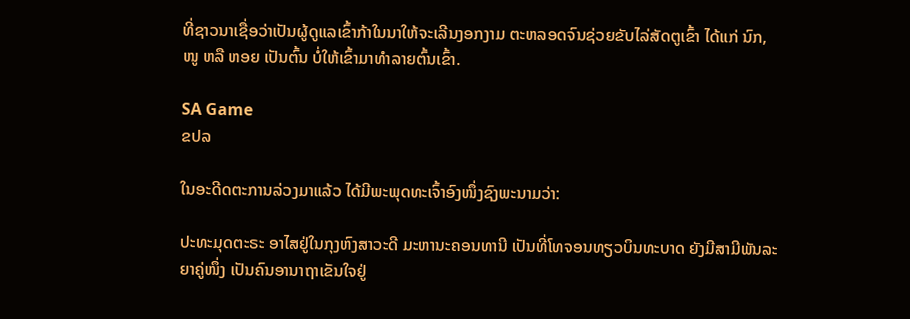ທີ່ຊາວນາເຊື່ອວ່າເປັນຜູ້ດູແລເຂົ້າກ້າໃນນາໃຫ້ຈະເລີນງອກງາມ ຕະຫລອດຈົນຊ່ວຍຂັບໄລ່ສັດຕູເຂົ້າ ໄດ້ແກ່ ນົກ, ໜູ ຫລື ຫອຍ ເປັນຕົ້ນ ບໍ່ໃຫ້ເຂົ້າມາທຳລາຍຕົ້ນເຂົ້າ.

SA Game
ຂປລ

ໃນອະດີດຕະການລ່ວງມາແລ້ວ ໄດ້ມີພະພຸດທະເຈົ້າອົງໜຶ່ງຊົງພະນາມວ່າ:

ປະທະມຸດຕະຣະ ອາໄສຢູ່ໃນກຸງຫົງສາວະດີ ມະຫານະຄອນທານີ ເປັນທີ່ໂທຈອນທຽວບິນທະບາດ ຍັງມີສາມີພັນລະຍາຄູ່ໜຶ່ງ ເປັນຄົນອານາຖາເຂັນໃຈຢູ່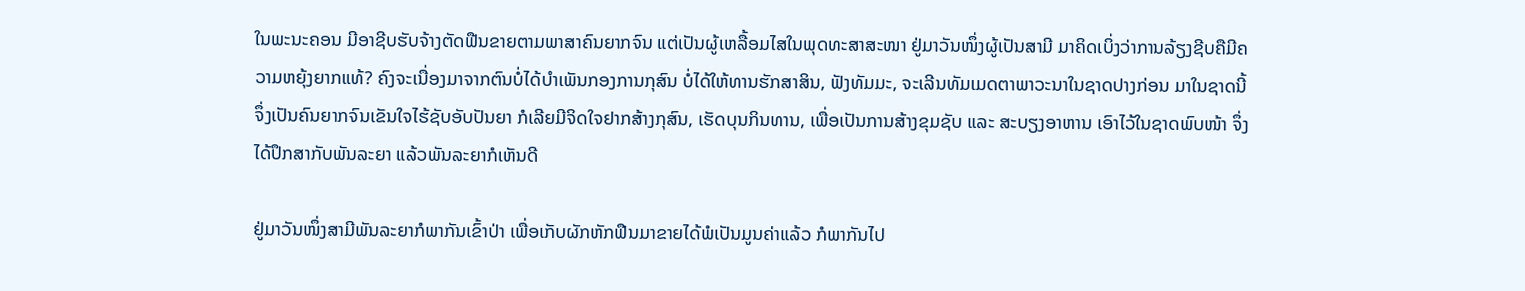ໃນພະນະຄອນ ມີອາຊີບຮັບຈ້າງຕັດຟືນຂາຍຕາມພາສາຄົນຍາກຈົນ ແຕ່ເປັນຜູ້ເຫລື້ອມໄສໃນພຸດທະສາສະໜາ ຢູ່ມາວັນໜຶ່ງຜູ້ເປັນສາມີ ມາຄິດເບິ່ງວ່າການລ້ຽງຊີບຄືມີຄວາມຫຍຸ້ງຍາກແທ້? ຄົງຈະເນື່ອງມາຈາກຕົນບໍ່ໄດ້ບໍາເພັນກອງການກຸສົນ ບໍ່ໄດ້ໃຫ້ທານຮັກສາສິນ, ຟັງທັມມະ, ຈະເລີນທັມເມດຕາພາວະນາໃນຊາດປາງກ່ອນ ມາໃນຊາດນີ້ ຈຶ່ງເປັນຄົນຍາກຈົນເຂັນໃຈໄຮ້ຊັບອັບປັນຍາ ກໍເລີຍມີຈິດໃຈຢາກສ້າງກຸສົນ, ເຮັດບຸນກິນທານ, ເພື່ອເປັນການສ້າງຂຸມຊັບ ແລະ ສະບຽງອາຫານ ເອົາໄວ້ໃນຊາດພົບໜ້າ ຈຶ່ງໄດ້ປຶກສາກັບພັນລະຍາ ແລ້ວພັນລະຍາກໍເຫັນດີ

ຢູ່ມາວັນໜຶ່ງສາມີພັນລະຍາກໍພາກັນເຂົ້າປ່າ ເພື່ອເກັບຜັກຫັກຟືນມາຂາຍໄດ້ພໍເປັນມູນຄ່າແລ້ວ ກໍພາກັນໄປ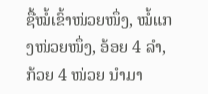ຊື້ໝໍ້ເຂົ້າໜ່ວຍໜຶ່ງ, ໝໍ້ແກງໜ່ວຍໜຶ່ງ, ອ້ອຍ 4 ລໍາ, ກ້ວຍ 4 ໜ່ວຍ ນໍາມາ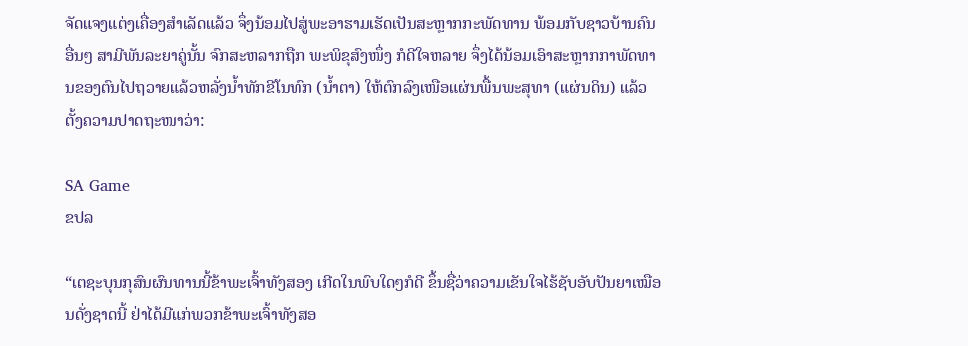ຈັດແຈງແຕ່ງເຄື່ອງສໍາເລັດແລ້ວ ຈຶ່ງນ້ອມໄປສູ່ພະອາຮາມເຮັດເປັນສະຫຼາກກະພັດທານ ພ້ອມກັບຊາວບ້ານຄົນອື່ນໆ ສາມີພັນລະຍາຄູ່ນັ້ນ ຈົກສະຫລາກຖືກ ພະພິຂຸສົງໜຶ່ງ ກໍດີໃຈຫລາຍ ຈຶ່ງໄດ້ນ້ອມເອົາສະຫຼາກກາພັດທານຂອງຕົນໄປຖວາຍແລ້ວຫລັ່ງນໍ້າທັກຂີໂນທົກ (ນໍ້າຕາ) ໃຫ້ຕົກລົງເໜືອແຜ່ນພື້ນພະສຸທາ (ແຜ່ນດິນ) ແລ້ວຕັ້ງຄວາມປາດຖະໜາວ່າ:

SA Game
ຂປລ

“ເຕຊະບຸນກຸສົນຜົນທານນີ້ຂ້າພະເຈົ້າທັງສອງ ເກີດໃນພົບໃດໆກໍດີ ຂຶ້ນຊື່ວ່າຄວາມເຂັນໃຈໄຮ້ຊັບອັບປັນຍາເໝືອນດັ່ງຊາດນີ້ ຢ່າໄດ້ມີແກ່ພວກຂ້າພະເຈົ້າທັງສອ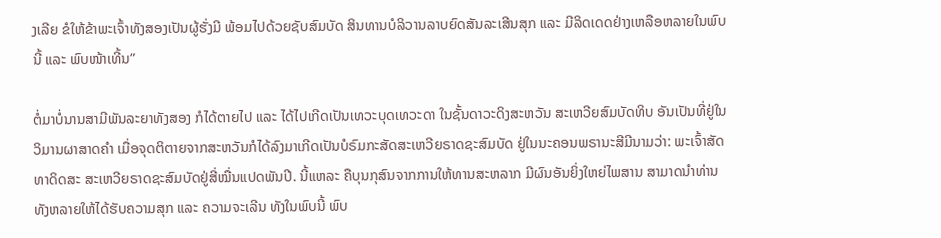ງເລີຍ ຂໍໃຫ້ຂ້າພະເຈົ້າທັງສອງເປັນຜູ້ຮັ່ງມີ ພ້ອມໄປດ້ວຍຊັບສົມບັດ ສິນທານບໍລິວານລາບຍົດສັນລະເສີນສຸກ ແລະ ມີລິດເດດຢ່າງເຫລືອຫລາຍໃນພົບນີ້ ແລະ ພົບໜ້າເທີ້ນ”

ຕໍ່ມາບໍ່ນານສາມີພັນລະຍາທັງສອງ ກໍໄດ້ຕາຍໄປ ແລະ ໄດ້ໄປເກີດເປັນເທວະບຸດເທວະດາ ໃນຊັ້ນດາວະດິງສະຫວັນ ສະເຫວີຍສົມບັດທິບ ອັນເປັນທີ່ຢູ່ໃນວິມານຜາສາດຄໍາ ເມື່ອຈຸດຕິຕາຍຈາກສະຫວັນກໍໄດ້ລົງມາເກີດເປັນບໍຣົມກະສັດສະເຫວີຍຣາດຊະສົມບັດ ຢູ່ໃນນະຄອນພຣານະສີມີນາມວ່າ: ພະເຈົ້າສັດທາດິດສະ ສະເຫວີຍຣາດຊະສົມບັດຢູ່ສີ່ໝື່ນແປດພັນປີ. ນີ້ແຫລະ ຄືບຸນກຸສົນຈາກການໃຫ້ທານສະຫລາກ ມີຜົນອັນຍິ່ງໃຫຍ່ໄພສານ ສາມາດນໍາທ່ານທັງຫລາຍໃຫ້ໄດ້ຮັບຄວາມສຸກ ແລະ ຄວາມຈະເລີນ ທັງໃນພົບນີ້ ພົບ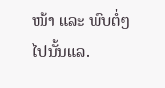ໜ້າ ແລະ ພົບຕໍ່ໆໄປນັ້ນແລ.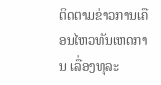ຕິດຕາມຂ່າວການເຄືອນໄຫວທັນເຫດການ ເລື່ອງທຸລະ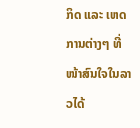ກິດ ແລະ ເຫດການຕ່າງໆ ທີ່ໜ້າສົນໃຈໃນລາວໄດ້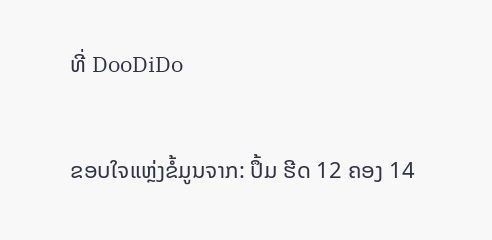ທີ່ DooDiDo

ຂອບໃຈແຫຼ່ງຂໍ້ມູນຈາກ: ປຶ້ມ ຮີດ 12 ຄອງ 14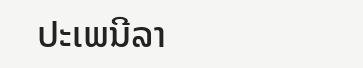ປະເພນີລາ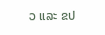ວ ແລະ ຂປ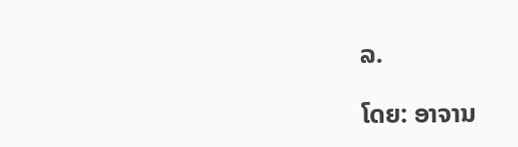ລ.

ໂດຍ: ອາຈານ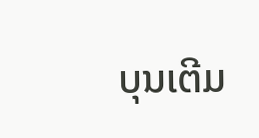ບຸນເຕີມ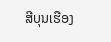ສີບຸນເຮືອງ